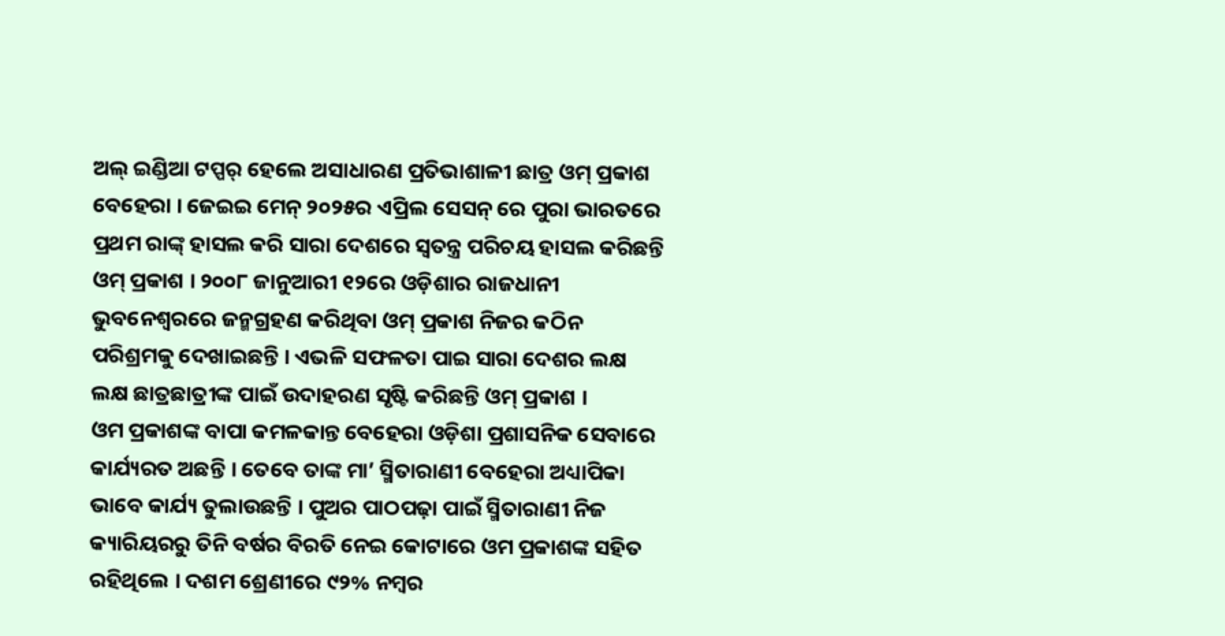ଅଲ୍ ଇଣ୍ଡିଆ ଟପ୍ପର୍ ହେଲେ ଅସାଧାରଣ ପ୍ରତିଭାଶାଳୀ ଛାତ୍ର ଓମ୍ ପ୍ରକାଶ ବେହେରା । ଜେଇଇ ମେନ୍ ୨୦୨୫ର ଏପ୍ରିଲ ସେସନ୍ ରେ ପୁରା ଭାରତରେ ପ୍ରଥମ ରାଙ୍କ୍ ହାସଲ କରି ସାରା ଦେଶରେ ସ୍ବତନ୍ତ୍ର ପରିଚୟ ହାସଲ କରିଛନ୍ତି ଓମ୍ ପ୍ରକାଶ । ୨୦୦୮ ଜାନୁଆରୀ ୧୨ରେ ଓଡ଼ିଶାର ରାଜଧାନୀ ଭୁବନେଶ୍ୱରରେ ଜନ୍ମଗ୍ରହଣ କରିଥିବା ଓମ୍ ପ୍ରକାଶ ନିଜର କଠିନ ପରିଶ୍ରମକୁ ଦେଖାଇଛନ୍ତି । ଏଭଳି ସଫଳତା ପାଇ ସାରା ଦେଶର ଲକ୍ଷ ଲକ୍ଷ ଛାତ୍ରଛାତ୍ରୀଙ୍କ ପାଇଁ ଉଦାହରଣ ସୃଷ୍ଟି କରିଛନ୍ତି ଓମ୍ ପ୍ରକାଶ ।
ଓମ ପ୍ରକାଶଙ୍କ ବାପା କମଳକାନ୍ତ ବେହେରା ଓଡ଼ିଶା ପ୍ରଶାସନିକ ସେବାରେ କାର୍ଯ୍ୟରତ ଅଛନ୍ତି । ତେବେ ତାଙ୍କ ମା’ ସ୍ମିତାରାଣୀ ବେହେରା ଅଧ୍ୟାପିକା ଭାବେ କାର୍ଯ୍ୟ ତୁଲାଉଛନ୍ତି । ପୁଅର ପାଠପଢ଼ା ପାଇଁ ସ୍ମିତାରାଣୀ ନିଜ କ୍ୟାରିୟରରୁ ତିନି ବର୍ଷର ବିରତି ନେଇ କୋଟାରେ ଓମ ପ୍ରକାଶଙ୍କ ସହିତ ରହିଥିଲେ । ଦଶମ ଶ୍ରେଣୀରେ ୯୨% ନମ୍ବର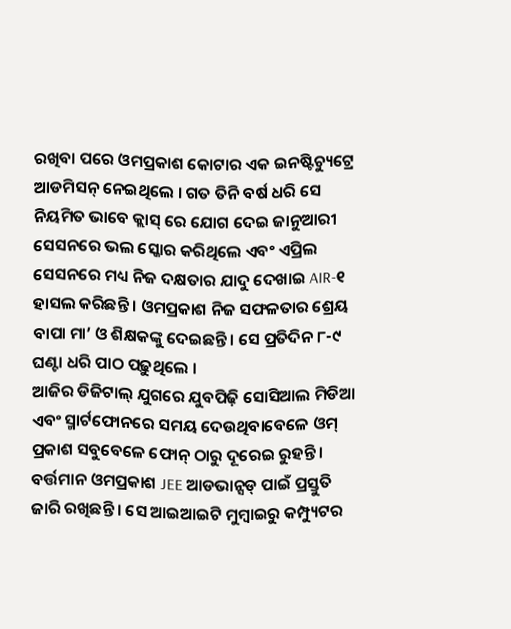ରଖିବା ପରେ ଓମପ୍ରକାଶ କୋଟାର ଏକ ଇନଷ୍ଟିଚ୍ୟୁଟ୍ରେ ଆଡମିସନ୍ ନେଇଥିଲେ । ଗତ ତିନି ବର୍ଷ ଧରି ସେ ନିୟମିତ ଭାବେ କ୍ଲାସ୍ ରେ ଯୋଗ ଦେଇ ଜାନୁଆରୀ ସେସନରେ ଭଲ ସ୍କୋର କରିଥିଲେ ଏବଂ ଏପ୍ରିଲ ସେସନରେ ମଧ୍ୟ ନିଜ ଦକ୍ଷତାର ଯାଦୁ ଦେଖାଇ AIR-୧ ହାସଲ କରିଛନ୍ତି । ଓମପ୍ରକାଶ ନିଜ ସଫଳତାର ଶ୍ରେୟ ବାପା ମା’ ଓ ଶିକ୍ଷକଙ୍କୁ ଦେଇଛନ୍ତି । ସେ ପ୍ରତିଦିନ ୮-୯ ଘଣ୍ଟା ଧରି ପାଠ ପଢ଼ୁଥିଲେ ।
ଆଜିର ଡିଜିଟାଲ୍ ଯୁଗରେ ଯୁବପିଢ଼ି ସୋସିଆଲ ମିଡିଆ ଏବଂ ସ୍ମାର୍ଟଫୋନରେ ସମୟ ଦେଉଥିବାବେଳେ ଓମ୍ ପ୍ରକାଶ ସବୁବେଳେ ଫୋନ୍ ଠାରୁ ଦୂରେଇ ରୁହନ୍ତି । ବର୍ତ୍ତମାନ ଓମପ୍ରକାଶ JEE ଆଡଭାନ୍ସଡ୍ ପାଇଁ ପ୍ରସ୍ତୁତି ଜାରି ରଖିଛନ୍ତି । ସେ ଆଇଆଇଟି ମୁମ୍ବାଇରୁ କମ୍ପ୍ୟୁଟର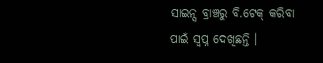ସାଇନ୍ସ ବ୍ରାଞ୍ଚରୁ ବି.ଟେକ୍ କରିବା ପାଇଁ ସ୍ବପ୍ନ ଦେଖିଛନ୍ତି ।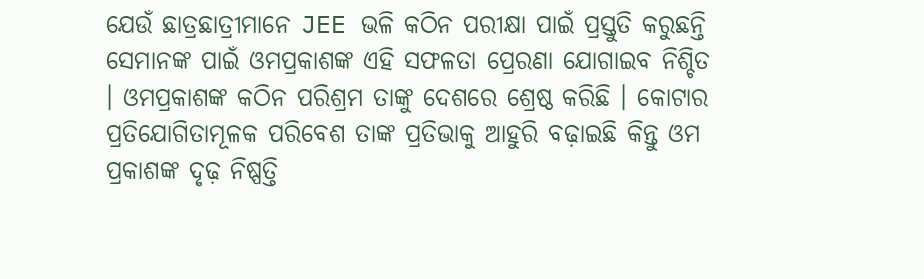ଯେଉଁ ଛାତ୍ରଛାତ୍ରୀମାନେ JEE ଭଳି କଠିନ ପରୀକ୍ଷା ପାଇଁ ପ୍ରସ୍ତୁତି କରୁଛନ୍ତି ସେମାନଙ୍କ ପାଇଁ ଓମପ୍ରକାଶଙ୍କ ଏହି ସଫଳତା ପ୍ରେରଣା ଯୋଗାଇବ ନିଶ୍ଚିତ । ଓମପ୍ରକାଶଙ୍କ କଠିନ ପରିଶ୍ରମ ତାଙ୍କୁ ଦେଶରେ ଶ୍ରେଷ୍ଠ କରିଛି । କୋଟାର ପ୍ରତିଯୋଗିତାମୂଳକ ପରିବେଶ ତାଙ୍କ ପ୍ରତିଭାକୁ ଆହୁରି ବଢ଼ାଇଛି କିନ୍ତୁ ଓମ ପ୍ରକାଶଙ୍କ ଦୃଢ଼ ନିଷ୍ପତ୍ତି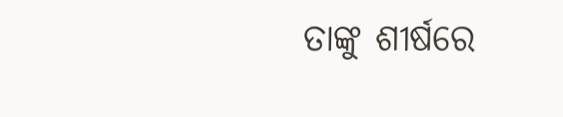ତାଙ୍କୁ ଶୀର୍ଷରେ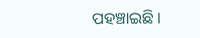ପହଞ୍ଚାଇଛି ।